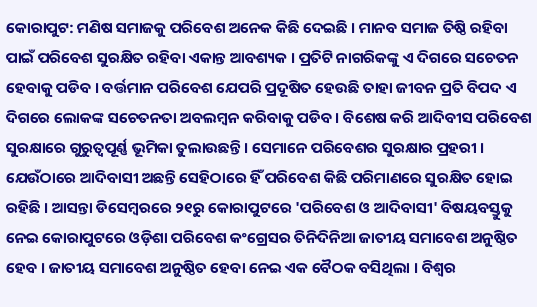କୋରାପୁଟ: ମଣିଷ ସମାଜକୁ ପରିବେଶ ଅନେକ କିଛି ଦେଇଛି । ମାନବ ସମାଜ ତିଷ୍ଠି ରହିବା ପାଇଁ ପରିବେଶ ସୁରକ୍ଷିତ ରହିବା ଏକାନ୍ତ ଆବଶ୍ୟକ । ପ୍ରତିଟି ନାଗରିକଙ୍କୁ ଏ ଦିଗରେ ସଚେତନ ହେବାକୁ ପଡିବ । ବର୍ତ୍ତମାନ ପରିବେଶ ଯେପରି ପ୍ରଦୂଷିତ ହେଉଛି ତାହା ଜୀବନ ପ୍ରତି ବିପଦ ଏ ଦିଗରେ ଲୋକଙ୍କ ସଚେତନତା ଅବଲମ୍ବନ କରିବାକୁ ପଡିବ । ବିଶେଷ କରି ଆଦିବୀସ ପରିବେଶ ସୁରକ୍ଷାରେ ଗୁରୁତ୍ବପୂର୍ଣ୍ଣ ଭୂମିକା ତୁଲାଉଛନ୍ତି । ସେମାନେ ପରିବେଶର ସୁରକ୍ଷାର ପ୍ରହରୀ ।
ଯେଉଁଠାରେ ଆଦିବାସୀ ଅଛନ୍ତି ସେହିଠାରେ ହିଁ ପରିବେଶ କିଛି ପରିମାଣରେ ସୁରକ୍ଷିତ ହୋଇ ରହିଛି । ଆସନ୍ତା ଡିସେମ୍ବରରେ ୨୧ରୁ କୋରାପୁଟରେ 'ପରିବେଶ ଓ ଆଦିବାସୀ' ବିଷୟବସ୍ତୁକୁ ନେଇ କୋରାପୁଟରେ ଓଡ଼ିଶା ପରିବେଶ କଂଗ୍ରେସର ତିନିଦିନିଆ ଜାତୀୟ ସମାବେଶ ଅନୁଷ୍ଠିତ ହେବ । ଜାତୀୟ ସମାବେଶ ଅନୁଷ୍ଠିତ ହେବା ନେଇ ଏକ ବୈଠକ ବସିଥିଲା । ବିଶ୍ବର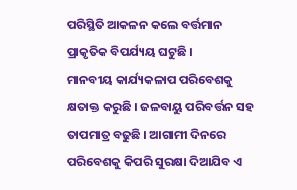ପରିସ୍ଥିତି ଆକଳନ କଲେ ବର୍ତ୍ତମାନ ପ୍ରାକୃତିକ ବିପର୍ଯ୍ୟୟ ଘଟୁଛି ।
ମାନବୀୟ କାର୍ଯ୍ୟକଳାପ ପରିବେଶକୁ କ୍ଷତାକ୍ତ କରୁଛି । ଜଳବାୟୁ ପରିବର୍ତ୍ତନ ସହ ତାପମାତ୍ର ବଢୁଛି । ଆଗାମୀ ଦିନରେ ପରିବେଶକୁ କିପରି ସୁରକ୍ଷା ଦିଆଯିବ ଏ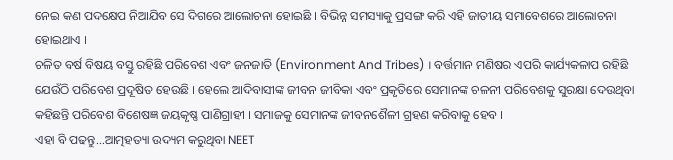ନେଇ କଣ ପଦକ୍ଷେପ ନିଆଯିବ ସେ ଦିଗରେ ଆଲୋଚନା ହୋଇଛି । ବିଭିନ୍ନ ସମସ୍ୟାକୁ ପ୍ରସଙ୍ଗ କରି ଏହି ଜାତୀୟ ସମାବେଶରେ ଆଲୋଚନା ହୋଇଥାଏ ।
ଚଳିତ ବର୍ଷ ବିଷୟ ବସ୍ତୁ ରହିଛି ପରିବେଶ ଏବଂ ଜନଜାତି (Environment And Tribes) । ବର୍ତ୍ତମାନ ମଣିଷର ଏପରି କାର୍ଯ୍ୟକଳାପ ରହିଛି ଯେଉଁଠି ପରିବେଶ ପ୍ରଦୂଷିତ ହେଉଛି । ହେଲେ ଆଦିବାସୀଙ୍କ ଜୀବନ ଜୀବିକା ଏବଂ ପ୍ରକୃତିରେ ସେମାନଙ୍କ ଚଳନୀ ପରିବେଶକୁ ସୁରକ୍ଷା ଦେଉଥିବା କହିଛନ୍ତି ପରିବେଶ ବିଶେଷଜ୍ଞ ଜୟକୃଷ୍ଣ ପାଣିଗ୍ରାହୀ । ସମାଜକୁ ସେମାନଙ୍କ ଜୀବନଶୈଳୀ ଗ୍ରହଣ କରିବାକୁ ହେବ ।
ଏହା ବି ପଢନ୍ତୁ...ଆତ୍ମହତ୍ୟା ଉଦ୍ୟମ କରୁଥିବା NEET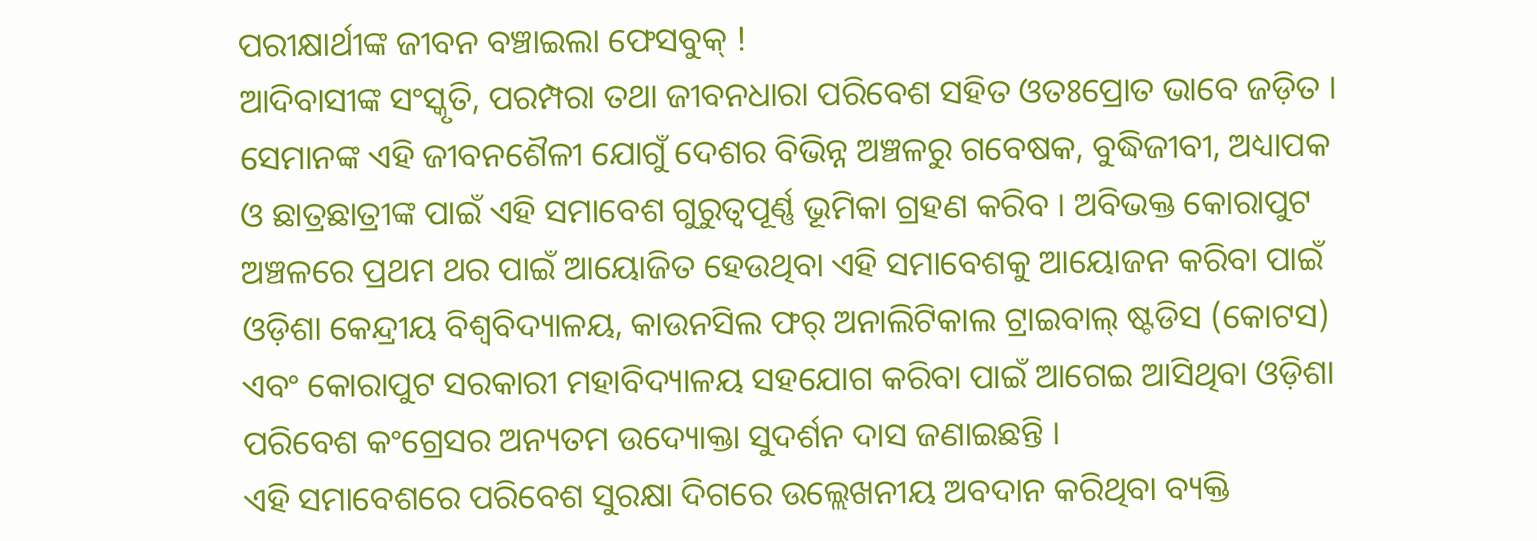ପରୀକ୍ଷାର୍ଥୀଙ୍କ ଜୀବନ ବଞ୍ଚାଇଲା ଫେସବୁକ୍ !
ଆଦିବାସୀଙ୍କ ସଂସ୍କୃତି, ପରମ୍ପରା ତଥା ଜୀବନଧାରା ପରିବେଶ ସହିତ ଓତଃପ୍ରୋତ ଭାବେ ଜଡ଼ିତ । ସେମାନଙ୍କ ଏହି ଜୀବନଶୈଳୀ ଯୋଗୁଁ ଦେଶର ବିଭିନ୍ନ ଅଞ୍ଚଳରୁ ଗବେଷକ, ବୁଦ୍ଧିଜୀବୀ, ଅଧ୍ୟାପକ ଓ ଛାତ୍ରଛାତ୍ରୀଙ୍କ ପାଇଁ ଏହି ସମାବେଶ ଗୁରୁତ୍ଵପୂର୍ଣ୍ଣ ଭୂମିକା ଗ୍ରହଣ କରିବ । ଅବିଭକ୍ତ କୋରାପୁଟ ଅଞ୍ଚଳରେ ପ୍ରଥମ ଥର ପାଇଁ ଆୟୋଜିତ ହେଉଥିବା ଏହି ସମାବେଶକୁ ଆୟୋଜନ କରିବା ପାଇଁ ଓଡ଼ିଶା କେନ୍ଦ୍ରୀୟ ବିଶ୍ଵବିଦ୍ୟାଳୟ, କାଉନସିଲ ଫର୍ ଅନାଲିଟିକାଲ ଟ୍ରାଇବାଲ୍ ଷ୍ଟଡିସ (କୋଟସ) ଏବଂ କୋରାପୁଟ ସରକାରୀ ମହାବିଦ୍ୟାଳୟ ସହଯୋଗ କରିବା ପାଇଁ ଆଗେଇ ଆସିଥିବା ଓଡ଼ିଶା ପରିବେଶ କଂଗ୍ରେସର ଅନ୍ୟତମ ଉଦ୍ୟୋକ୍ତା ସୁଦର୍ଶନ ଦାସ ଜଣାଇଛନ୍ତି ।
ଏହି ସମାବେଶରେ ପରିବେଶ ସୁରକ୍ଷା ଦିଗରେ ଉଲ୍ଲେଖନୀୟ ଅବଦାନ କରିଥିବା ବ୍ୟକ୍ତି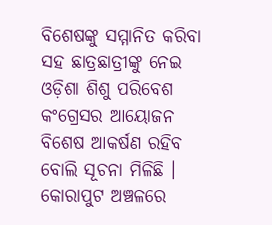ବିଶେଷଙ୍କୁ ସମ୍ମାନିତ କରିବା ସହ ଛାତ୍ରଛାତ୍ରୀଙ୍କୁ ନେଇ ଓଡ଼ିଶା ଶିଶୁ ପରିବେଶ କଂଗ୍ରେସର ଆୟୋଜନ ବିଶେଷ ଆକର୍ଷଣ ରହିବ ବୋଲି ସୂଚନା ମିଳିଛି । କୋରାପୁଟ ଅଞ୍ଚଳରେ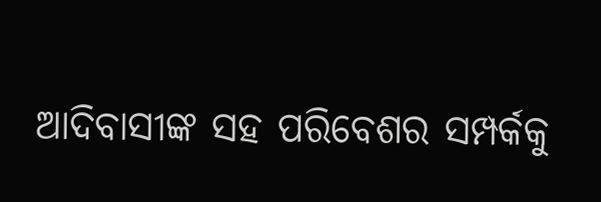ଆଦିବାସୀଙ୍କ ସହ ପରିବେଶର ସମ୍ପର୍କକୁ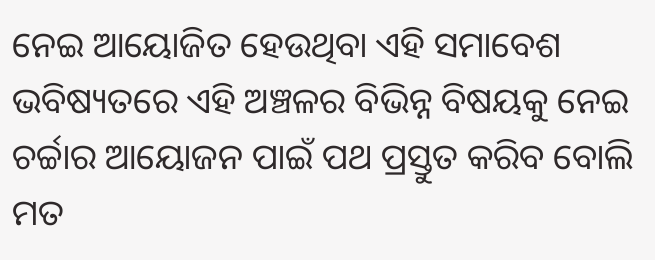ନେଇ ଆୟୋଜିତ ହେଉଥିବା ଏହି ସମାବେଶ ଭବିଷ୍ୟତରେ ଏହି ଅଞ୍ଚଳର ବିଭିନ୍ନ ବିଷୟକୁ ନେଇ ଚର୍ଚ୍ଚାର ଆୟୋଜନ ପାଇଁ ପଥ ପ୍ରସ୍ତୁତ କରିବ ବୋଲି ମତ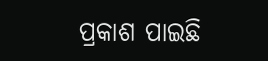ପ୍ରକାଶ ପାଇଛି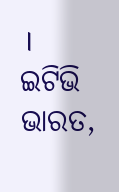।
ଇଟିଭି ଭାରତ,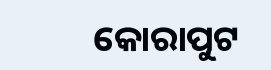କୋରାପୁଟ